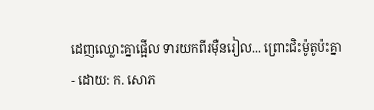ដេញឈ្លោះគ្នាផ្អើល ទារយកពីរម៉ឺនរៀល... ព្រោះជិះម៉ូតូប៉ះគ្នា
- ដោយ: ក. សោភ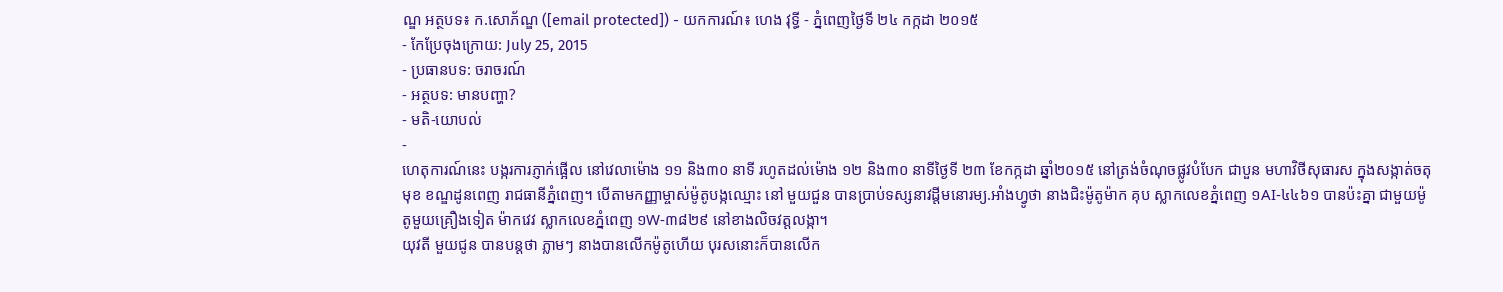ណ្ឌ អត្ថបទ៖ ក.សោភ័ណ្ឌ ([email protected]) - យកការណ៍៖ ហេង វុទ្ធី - ភ្នំពេញថ្ងៃទី ២៤ កក្កដា ២០១៥
- កែប្រែចុងក្រោយ: July 25, 2015
- ប្រធានបទ: ចរាចរណ៍
- អត្ថបទ: មានបញ្ហា?
- មតិ-យោបល់
-
ហេតុការណ៍នេះ បង្ករការភ្ញាក់ផ្អើល នៅវេលាម៉ោង ១១ និង៣០ នាទី រហូតដល់ម៉ោង ១២ និង៣០ នាទីថ្ងៃទី ២៣ ខែកក្កដា ឆ្នាំ២០១៥ នៅត្រង់ចំណុចផ្លូវបំបែក ជាបួន មហាវិថីសុធារស ក្នុងសង្កាត់ចតុមុខ ខណ្ឌដូនពេញ រាជធានីភ្នំពេញ។ បើតាមកញ្ញាម្ចាស់ម៉ូតូបង្កឈ្មោះ នៅ មួយជួន បានប្រាប់ទស្សនាវដ្តីមនោរម្យ.អាំងហ្វូថា នាងជិះម៉ូតូម៉ាក គុប ស្លាកលេខភ្នំពេញ ១AI-៤៤៦១ បានប៉ះគ្នា ជាមួយម៉ូតូមួយគ្រឿងទៀត ម៉ាកវេវ ស្លាកលេខភ្នំពេញ ១W-៣៨២៩ នៅខាងលិចវត្តលង្កា។
យុវតី មួយជូន បានបន្តថា ភ្លាមៗ នាងបានលើកម៉ូតូហើយ បុរសនោះក៏បានលើក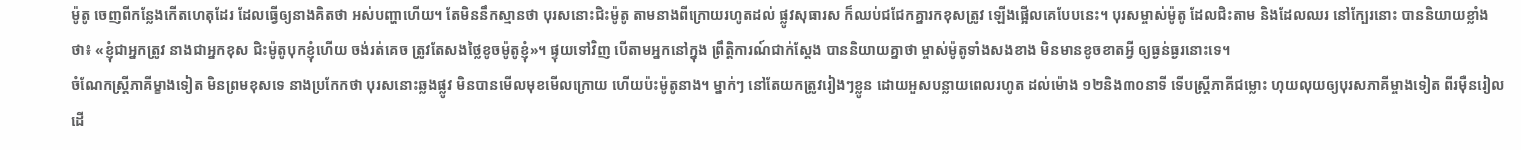ម៉ូតូ ចេញពីកន្លែងកើតហេតុដែរ ដែលធ្វើឲ្យនាងគិតថា អស់បញ្ហាហើយ។ តែមិននឹកស្មានថា បុរសនោះជិះម៉ូតូ តាមនាងពីក្រោយរហូតដល់ ផ្លូវសុធារស ក៏ឈប់ជជែកគ្នារកខុសត្រូវ ឡើងផ្អើលគេបែបនេះ។ បុរសម្ចាស់ម៉ូតូ ដែលជិះតាម និងដែលឈរ នៅក្បែរនោះ បាននិយាយខ្លាំងថា៖ «ខ្ញុំជាអ្នកត្រូវ នាងជាអ្នកខុស ជិះម៉ូតូបុកខ្ញុំហើយ ចង់រត់គេច ត្រូវតែសងថ្លៃខូចម៉ូតូខ្ញុំ»។ ផ្ទុយទៅវិញ បើតាមអ្នកនៅក្នុង ព្រឹត្តិការណ៍ជាក់ស្តែង បាននិយាយគ្នាថា ម្ចាស់ម៉ូតូទាំងសងខាង មិនមានខូចខាតអ្វី ឲ្យធ្ងន់ធ្ងរនោះទេ។
ចំណែកស្រ្តីភាគីម្ខាងទៀត មិនព្រមខុសទេ នាងប្រកែកថា បុរសនោះឆ្លងផ្លូវ មិនបានមើលមុខមើលក្រោយ ហើយប៉ះម៉ូតូនាង។ ម្នាក់ៗ នៅតែយកត្រូវរៀងៗខ្លូន ដោយអួសបន្លាយពេលរហូត ដល់ម៉ោង ១២និង៣០នាទី ទើបស្រ្តីភាគីជម្លោះ ហុយលុយឲ្យបុរសភាគីម្ចាងទៀត ពីរម៉ឺនរៀល ដើ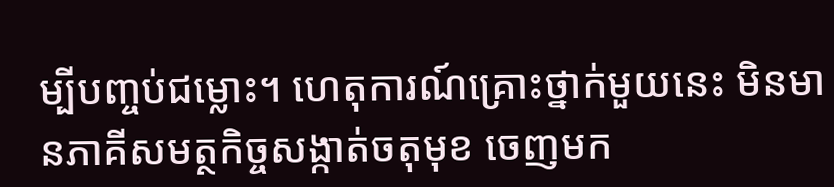ម្បីបញ្ចប់ជម្លោះ។ ហេតុការណ៍គ្រោះថ្នាក់មួយនេះ មិនមានភាគីសមត្ថកិច្ចសង្កាត់ចតុមុខ ចេញមក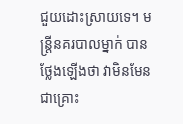ជួយដោះស្រាយទេ។ មន្ត្រីនគរបាលម្នាក់ បានថ្លែងឡើងថា វាមិនមែនជាគ្រោះ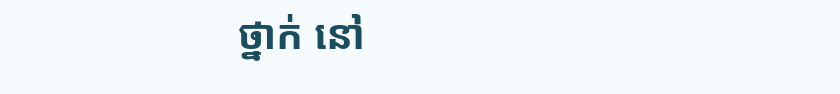ថ្នាក់ នៅ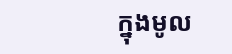ក្នុងមូល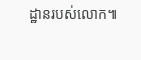ដ្ឋានរបស់លោក៕